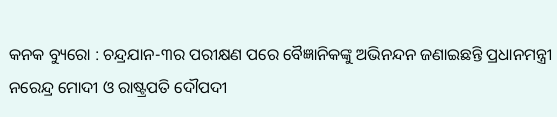କନକ ବ୍ୟୁରୋ : ଚନ୍ଦ୍ରଯାନ-୩ର ପରୀକ୍ଷଣ ପରେ ବୈଜ୍ଞାନିକଙ୍କୁ ଅଭିନନ୍ଦନ ଜଣାଇଛନ୍ତି ପ୍ରଧାନମନ୍ତ୍ରୀ ନରେନ୍ଦ୍ର ମୋଦୀ ଓ ରାଷ୍ଟ୍ରପତି ଦୌପଦୀ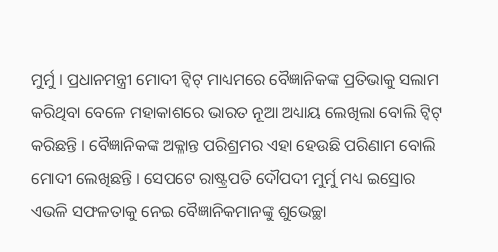ମୁର୍ମୁ । ପ୍ରଧାନମନ୍ତ୍ରୀ ମୋଦୀ ଟ୍ୱିଟ୍ ମାଧ୍ୟମରେ ବୈଜ୍ଞାନିକଙ୍କ ପ୍ରତିଭାକୁ ସଲାମ କରିଥିବା ବେଳେ ମହାକାଶରେ ଭାରତ ନୂଆ ଅଧ୍ୟାୟ ଲେଖିଲା ବୋଲି ଟ୍ୱିଟ୍ କରିଛନ୍ତି । ବୈଜ୍ଞାନିକଙ୍କ ଅକ୍ଳାନ୍ତ ପରିଶ୍ରମର ଏହା ହେଉଛି ପରିଣାମ ବୋଲି ମୋଦୀ ଲେଖିଛନ୍ତି । ସେପଟେ ରାଷ୍ଟ୍ରପତି ଦୌପଦୀ ମୁର୍ମୁ ମଧ୍ୟ ଇସ୍ରୋର ଏଭଳି ସଫଳତାକୁ ନେଇ ବୈଜ୍ଞାନିକମାନଙ୍କୁ ଶୁଭେଚ୍ଛା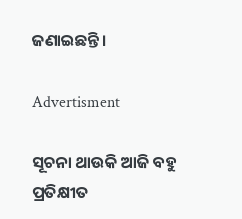ଜଣାଇଛନ୍ତି ।

Advertisment

ସୂଚନା ଥାଉକି ଆଜି ବହୁ ପ୍ରତିକ୍ଷୀତ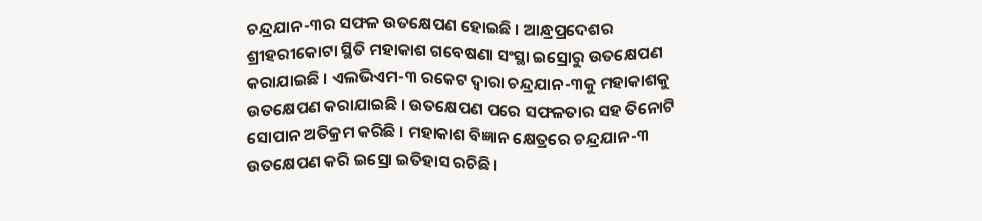ଚନ୍ଦ୍ରଯାନ-୩ର ସଫଳ ଉତକ୍ଷେପଣ ହୋଇଛି । ଆନ୍ଧ୍ରପ୍ରଦେଶର ଶ୍ରୀହରୀକୋଟା ସ୍ଥିତି ମହାକାଶ ଗବେଷଣା ସଂସ୍ଥା ଇସ୍ରୋରୁ ଉତକ୍ଷେପଣ କରାଯାଇଛି । ଏଲଭିଏମ-୩ ରକେଟ ଦ୍ୱାରା ଚନ୍ଦ୍ରଯାନ-୩କୁ ମହାକାଶକୁ ଉତକ୍ଷେପଣ କରାଯାଇଛି । ଉତକ୍ଷେପଣ ପରେ ସଫଳତାର ସହ ତିନୋଟି ସୋପାନ ଅତିକ୍ରମ କରିଛି । ମହାକାଶ ବିଜ୍ଞାନ କ୍ଷେତ୍ରରେ ଚନ୍ଦ୍ରଯାନ-୩ ଉତକ୍ଷେପଣ କରି ଇସ୍ରୋ ଇତିହାସ ରଚିଛି ।